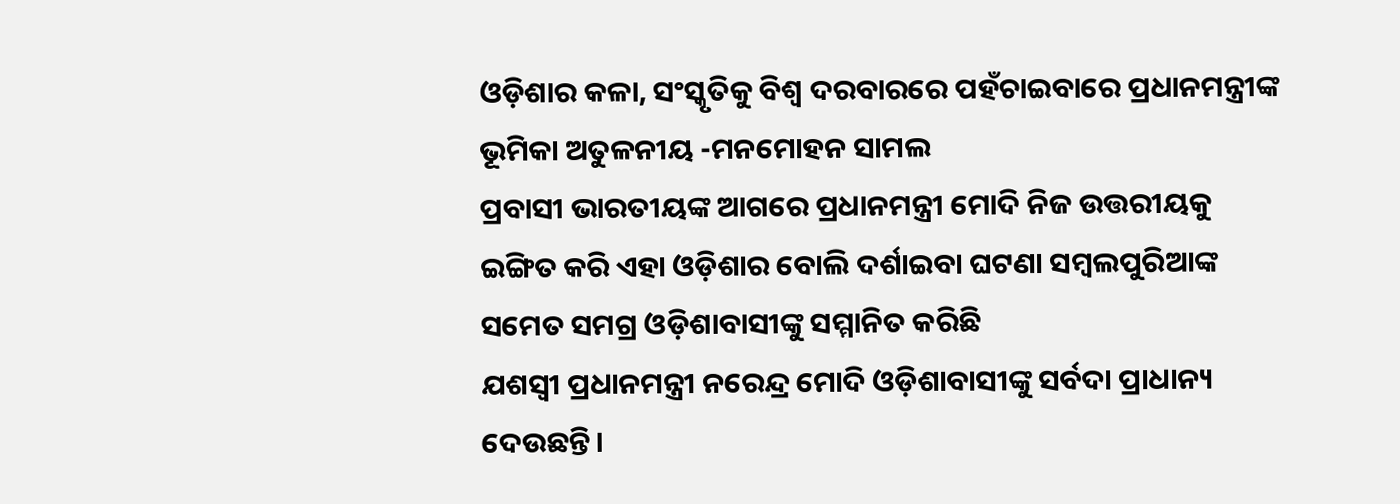ଓଡ଼ିଶାର କଳା, ସଂସ୍କୃତିକୁ ବିଶ୍ୱ ଦରବାରରେ ପହଁଚାଇବାରେ ପ୍ରଧାନମନ୍ତ୍ରୀଙ୍କ ଭୂମିକା ଅତୁଳନୀୟ -ମନମୋହନ ସାମଲ
ପ୍ରବାସୀ ଭାରତୀୟଙ୍କ ଆଗରେ ପ୍ରଧାନମନ୍ତ୍ରୀ ମୋଦି ନିଜ ଉତ୍ତରୀୟକୁ ଇଙ୍ଗିତ କରି ଏହା ଓଡ଼ିଶାର ବୋଲି ଦର୍ଶାଇବା ଘଟଣା ସମ୍ବଲପୁରିଆଙ୍କ ସମେତ ସମଗ୍ର ଓଡ଼ିଶାବାସୀଙ୍କୁ ସମ୍ମାନିତ କରିଛି
ଯଶସ୍ୱୀ ପ୍ରଧାନମନ୍ତ୍ରୀ ନରେନ୍ଦ୍ର ମୋଦି ଓଡ଼ିଶାବାସୀଙ୍କୁ ସର୍ବଦା ପ୍ରାଧାନ୍ୟ ଦେଉଛନ୍ତି।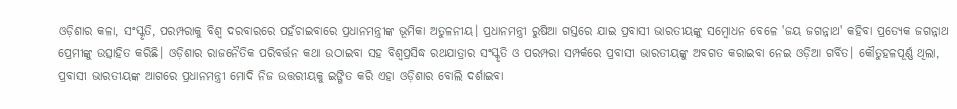ଓଡ଼ିଶାର କଳା, ସଂସ୍କୃତି, ପରମ୍ପରାକୁ ବିଶ୍ୱ ଦରବାରରେ ପହଁଚାଇବାରେ ପ୍ରଧାନମନ୍ତ୍ରୀଙ୍କ ଭୂମିକା ଅତୁଳନୀୟ। ପ୍ରଧାନମନ୍ତ୍ରୀ ରୁଷିଆ ଗସ୍ତରେ ଯାଇ ପ୍ରବାସୀ ଭାରତୀୟଙ୍କୁ ସମ୍ବୋଧନ ବେଳେ 'ଜୟ ଜଗନ୍ନାଥ' କହିବା ପ୍ରତ୍ୟେକ ଜଗନ୍ନାଥ ପ୍ରେମୀଙ୍କୁ ଉତ୍ସାହିତ କରିଛି। ଓଡ଼ିଶାର ରାଜନୈତିକ ପରିବର୍ତ୍ତନ କଥା ଉଠାଇବା ସହ ବିଶ୍ୱପ୍ରସିଦ୍ଧ ରଥଯାତ୍ରାର ସଂସ୍କୃତି ଓ ପରମ୍ପରା ସମ୍ପର୍କରେ ପ୍ରବାସୀ ଭାରତୀୟଙ୍କୁ ଅବଗତ କରାଇବା ନେଇ ଓଡ଼ିଆ ଗର୍ବିତ। କୌତୁହଳପୂର୍ଣ୍ଣ ଥିଲା, ପ୍ରବାସୀ ଭାରତୀୟଙ୍କ ଆଗରେ ପ୍ରଧାନମନ୍ତ୍ରୀ ମୋଦି ନିଜ ଉତ୍ତରୀୟକୁ ଇଙ୍ଗିତ କରି ଏହା ଓଡ଼ିଶାର ବୋଲି ଦର୍ଶାଇବା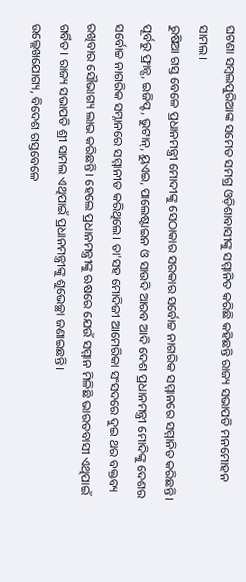ଘଟଣା ସମ୍ବଲପୁରିଆଙ୍କ ସମେତ ସମଗ୍ର ଓଡ଼ିଶାବାସୀଙ୍କୁ ସମ୍ମାନିତ କରିଛି କହିଛନ୍ତି ରାଜ୍ୟ ସଭାପତି ମନମୋହନ ସାମଲ।
ରୁଷିଆ ଗସ୍ତ ବେଳେ ପ୍ରଧାନମନ୍ତ୍ରୀ ମୋଦୀଙ୍କୁ ସେଠାକାର ସରକାର ସର୍ବୋଚ୍ଚ ନାଗରିକ ସମ୍ମାନରେ ସମ୍ମାନିତ କରିଛନ୍ତି। ପୂର୍ବରୁ ଫ୍ରାନ୍ସ, ଇଜିପ୍ଟ, ଭୁଟାନ୍, ୟୁଏଇ, ପାଲେଷ୍ଟାଇନ ଓ ସାଉଦି ଆରବ ଆଦି ଦେଶ ପ୍ରଧାନମନ୍ତ୍ରୀ ମୋଦିଙ୍କୁ ଦେଶର ସର୍ବୋଚ୍ଚ ନାଗରିକ ସମ୍ନାନରେ ସମ୍ମାନୀତ କରିଥିଲେ। ତା'ସହ ମୋଦିଜୀ ଆମେରିକା ସଂସଦରେ ଦୁଇ ଥର ବକ୍ତବ୍ୟ ରଖିବାର ସୌଭାଗ୍ୟ ଲାଭ କରିଛନ୍ତି। ହେଲେ ପ୍ରଧାନମନ୍ତ୍ରୀଙ୍କୁ ଋଷରେ ଯେଉଁ ସମ୍ମାନ ମିଳିଛି ଭାରତବାସୀ ଏଥିପାଇଁ ଗର୍ବିତ। ରାଜ୍ୟ ସଭାପତି ଶ୍ରୀ ସାମଲ ଏଥିପାଇଁ ପ୍ରଧାନମନ୍ତ୍ରୀଙ୍କୁ ଶୁଭେଚ୍ଛା ଜଣାଇଛନ୍ତି।
ଉଲ୍ଲେଖଯୋଗ୍ୟ, ବିଦେଶ ଗସ୍ତବେଳେ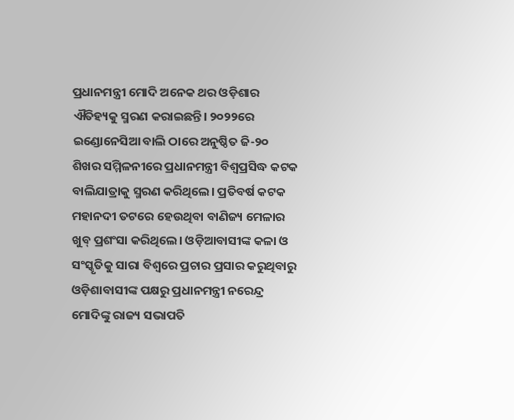ପ୍ରଧାନମନ୍ତ୍ରୀ ମୋଦି ଅନେକ ଥର ଓଡ଼ିଶାର ଐତିହ୍ୟକୁ ସ୍ମରଣ କରାଇଛନ୍ତି। ୨୦୨୨ରେ ଇଣ୍ଡୋନେସିଆ ବାଲି ଠାରେ ଅନୁଷ୍ଠିତ ଜି-୨୦ ଶିଖର ସମ୍ମିଳନୀରେ ପ୍ରଧାନମନ୍ତ୍ରୀ ବିଶ୍ୱପ୍ରସିଦ୍ଧ କଟକ ବାଲିଯାତ୍ରାକୁ ସ୍ମରଣ କରିଥିଲେ। ପ୍ରତିବର୍ଷ କଟକ ମହାନଦୀ ତଟରେ ହେଉଥିବା ବାଣିଜ୍ୟ ମେଳାର ଖୁବ୍ ପ୍ରଶଂସା କରିଥିଲେ। ଓଡ଼ିଆବାସୀଙ୍କ କଳା ଓ ସଂସ୍କୃତିକୁ ସାରା ବିଶ୍ୱରେ ପ୍ରଚାର ପ୍ରସାର କରୁଥିବାରୁ ଓଡ଼ିଶାବାସୀଙ୍କ ପକ୍ଷରୁ ପ୍ରଧାନମନ୍ତ୍ରୀ ନରେନ୍ଦ୍ର ମୋଦିଙ୍କୁ ରାଜ୍ୟ ସଭାପତି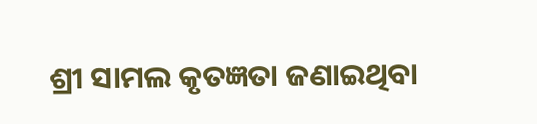ଶ୍ରୀ ସାମଲ କୃତଜ୍ଞତା ଜଣାଇଥିବା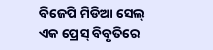ବିଜେପି ମିଡିଆ ସେଲ୍ ଏକ ପ୍ରେସ୍ ବିବୃତିରେ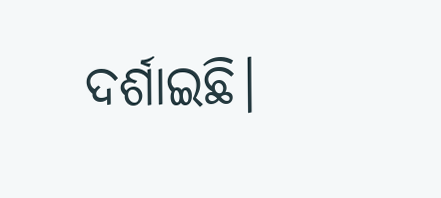ଦର୍ଶାଇଛି।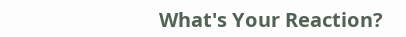What's Your Reaction?